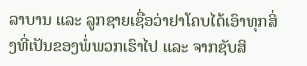ລາບານ ແລະ ລູກຊາຍເຊື່ອວ່າຢາໂຄບໄດ້ເອົາທຸກສິ່ງທີ່ເປັນຂອງພໍ່ພວກເຮົາໄປ ແລະ ຈາກຊັບສິ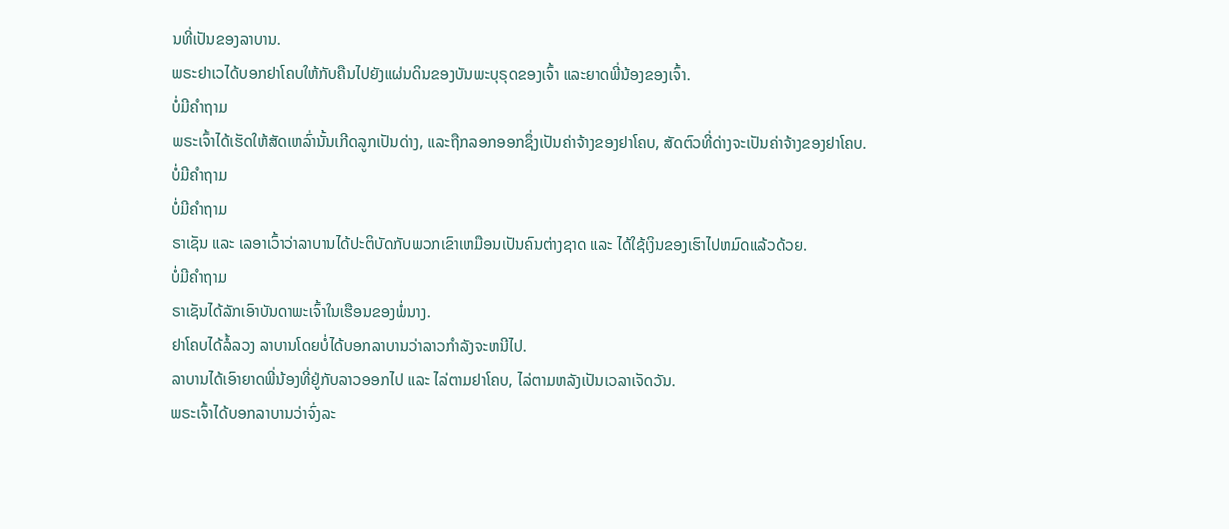ນທີ່ເປັນຂອງລາບານ.
ພຣະຢາເວໄດ້ບອກຢາໂຄບໃຫ້ກັບຄືນໄປຍັງແຜ່ນດິນຂອງບັນພະບຸຣຸດຂອງເຈົ້າ ແລະຍາດພີ່ນ້ອງຂອງເຈົ້າ.
ບໍ່ມີຄຳຖາມ
ພຣະເຈົ້າໄດ້ເຮັດໃຫ້ສັດເຫລົ່ານັ້ນເກີດລູກເປັນດ່າງ, ແລະຖືກລອກອອກຊຶ່ງເປັນຄ່າຈ້າງຂອງຢາໂຄບ, ສັດຕົວທີ່ດ່າງຈະເປັນຄ່າຈ້າງຂອງຢາໂຄບ.
ບໍ່ມີຄຳຖາມ
ບໍ່ມີຄຳຖາມ
ຣາເຊັນ ແລະ ເລອາເວົ້າວ່າລາບານໄດ້ປະຕິບັດກັບພວກເຂົາເຫມືອນເປັນຄົນຕ່າງຊາດ ແລະ ໄດ້ໃຊ້ເງິນຂອງເຮົາໄປຫມົດແລ້ວດ້ວຍ.
ບໍ່ມີຄຳຖາມ
ຣາເຊັນໄດ້ລັກເອົາບັນດາພະເຈົ້າໃນເຮືອນຂອງພໍ່ນາງ.
ຢາໂຄບໄດ້ລໍ້ລວງ ລາບານໂດຍບໍ່ໄດ້ບອກລາບານວ່າລາວກຳລັງຈະຫນີໄປ.
ລາບານໄດ້ເອົາຍາດພີ່ນ້ອງທີ່ຢູ່ກັບລາວອອກໄປ ແລະ ໄລ່ຕາມຢາໂຄບ, ໄລ່ຕາມຫລັງເປັນເວລາເຈັດວັນ.
ພຣະເຈົ້າໄດ້ບອກລາບານວ່າຈົ່ງລະ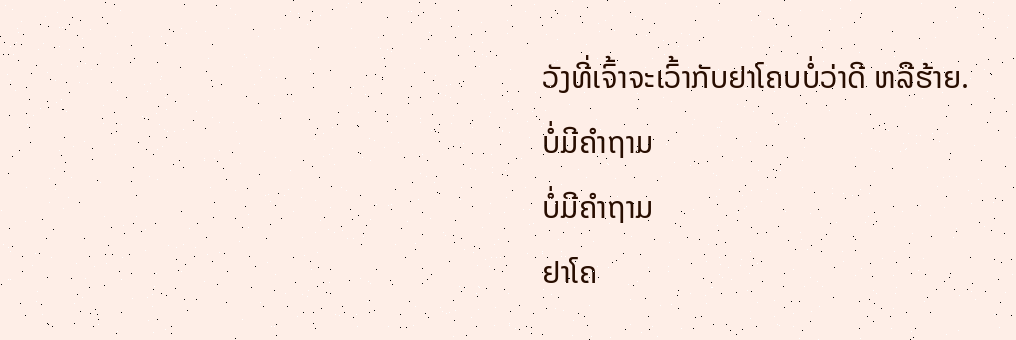ວັງທີ່ເຈົ້າຈະເວົ້າກັບຢາໂຄບບໍ່ວ່າດີ ຫລືຮ້າຍ.
ບໍ່ມີຄຳຖາມ
ບໍ່ມີຄຳຖາມ
ຢາໂຄ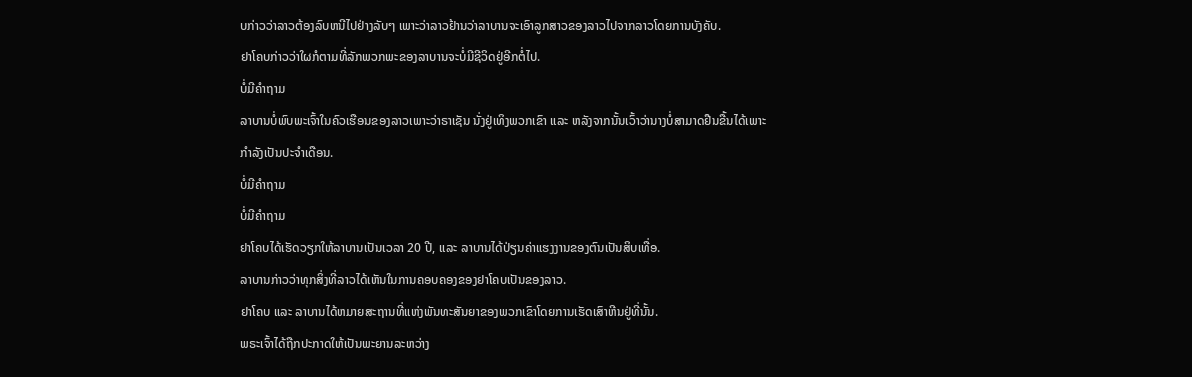ບກ່າວວ່າລາວຕ້ອງລົບຫນີໄປຢ່າງລັບໆ ເພາະວ່າລາວຢ້ານວ່າລາບານຈະເອົາລູກສາວຂອງລາວໄປຈາກລາວໂດຍການບັງຄັບ.
ຢາໂຄບກ່າວວ່າໃຜກໍຕາມທີ່ລັກພວກພະຂອງລາບານຈະບໍ່ມີຊີວິດຢູ່ອີກຕໍ່ໄປ.
ບໍ່ມີຄຳຖາມ
ລາບານບໍ່ພົບພະເຈົ້າໃນຄົວເຮືອນຂອງລາວເພາະວ່າຣາເຊັນ ນັ່ງຢູ່ເທິງພວກເຂົາ ແລະ ຫລັງຈາກນັ້ນເວົ້າວ່ານາງບໍ່ສາມາດຢືນຂື້ນໄດ້ເພາະກຳລັງເປັນປະຈຳເດືອນ.
ບໍ່ມີຄຳຖາມ
ບໍ່ມີຄຳຖາມ
ຢາໂຄບໄດ້ເຮັດວຽກໃຫ້ລາບານເປັນເວລາ 20 ປີ, ແລະ ລາບານໄດ້ປ່ຽນຄ່າແຮງງານຂອງຕົນເປັນສິບເທື່ອ.
ລາບານກ່າວວ່າທຸກສິ່ງທີ່ລາວໄດ້ເຫັນໃນການຄອບຄອງຂອງຢາໂຄບເປັນຂອງລາວ.
ຢາໂຄບ ແລະ ລາບານໄດ້ຫມາຍສະຖານທີ່ແຫ່ງພັນທະສັນຍາຂອງພວກເຂົາໂດຍການເຮັດເສົາຫີນຢູ່ທີ່ນັ້ນ.
ພຣະເຈົ້າໄດ້ຖືກປະກາດໃຫ້ເປັນພະຍານລະຫວ່າງ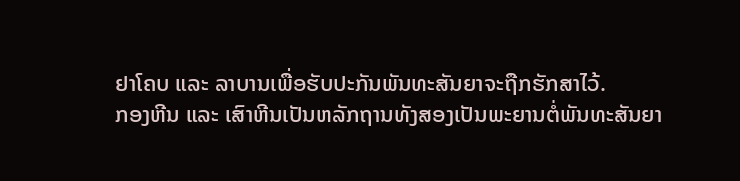ຢາໂຄບ ແລະ ລາບານເພື່ອຮັບປະກັນພັນທະສັນຍາຈະຖືກຮັກສາໄວ້.
ກອງຫີນ ແລະ ເສົາຫີນເປັນຫລັກຖານທັງສອງເປັນພະຍານຕໍ່ພັນທະສັນຍາ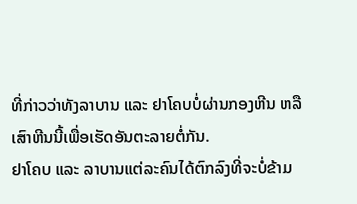ທີ່ກ່າວວ່າທັງລາບານ ແລະ ຢາໂຄບບໍ່ຜ່ານກອງຫີນ ຫລື ເສົາຫີນນີ້ເພື່ອເຮັດອັນຕະລາຍຕໍ່ກັນ.
ຢາໂຄບ ແລະ ລາບານແຕ່ລະຄົນໄດ້ຕົກລົງທີ່ຈະບໍ່ຂ້າມ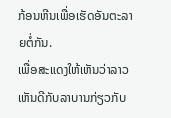ກ້ອນຫີນເພື່ອເຮັດອັນຕະລາຍຕໍ່ກັນ.
ເພື່ອສະແດງໃຫ້ເຫັນວ່າລາວເຫັນດີກັບລາບານກ່ຽວກັບ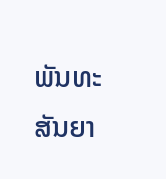ພັນທະສັນຍາ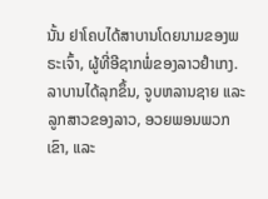ນັ້ນ ຢາໂຄບໄດ້ສາບານໂດຍນາມຂອງພຣະເຈົ້າ, ຜູ້ທີ່ອີຊາກພໍ່ຂອງລາວຢໍາເກງ.
ລາບານໄດ້ລຸກຂຶ້ນ, ຈູບຫລານຊາຍ ແລະ ລູກສາວຂອງລາວ, ອວຍພອນພວກເຂົາ, ແລະ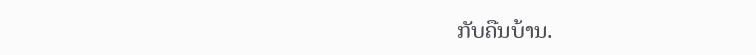ກັບຄືນບ້ານ.